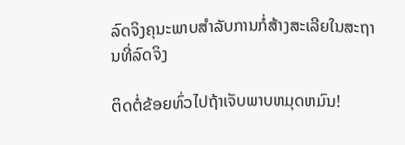ລົດຈິງຄຸນະພາບສໍາລັບການກໍ່ສ້າງສະເລີຍໃນສະຖານທີ່ລົດຈິງ

ຕິດຕໍ່ຂ້ອຍທົ່ວໄປຖ້າເຈັບພາບຫມຸດຫມົນ!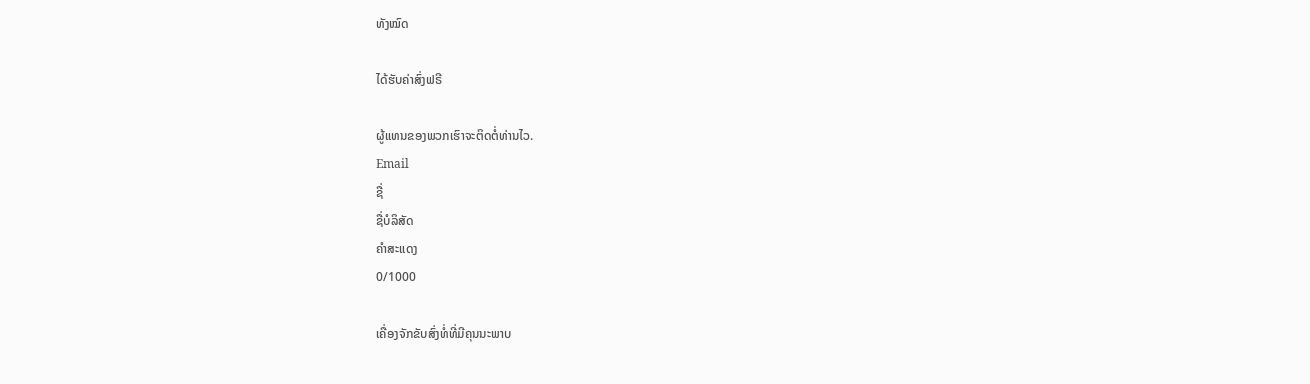ທັງໝົດ

ໄດ້ຮັບຄ່າສົ່ງຟຣີ

ຜູ້ແທນຂອງພວກເຮົາຈະຕິດຕໍ່ທ່ານໄວ.
Email
ຊື່
ຊື່ບໍລິສັດ
ຄຳສະແດງ
0/1000

ເຄື່ອງຈັກຂັບສົ່ງທໍ່ທີ່ມີຄຸນນະພາບ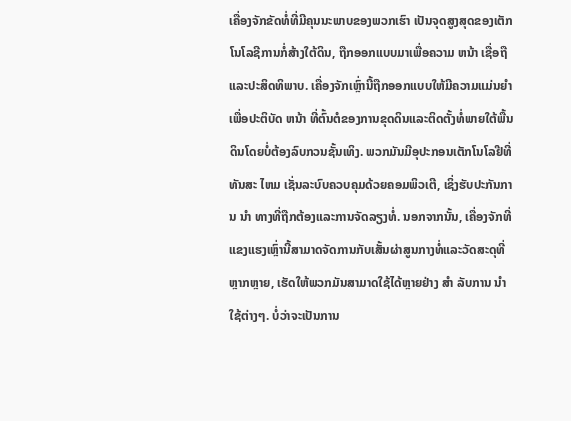ເຄື່ອງຈັກຂັດທໍ່ທີ່ມີຄຸນນະພາບຂອງພວກເຮົາ ເປັນຈຸດສູງສຸດຂອງເຕັກໂນໂລຊີການກໍ່ສ້າງໃຕ້ດິນ, ຖືກອອກແບບມາເພື່ອຄວາມ ຫນ້າ ເຊື່ອຖືແລະປະສິດທິພາບ. ເຄື່ອງຈັກເຫຼົ່ານີ້ຖືກອອກແບບໃຫ້ມີຄວາມແມ່ນຍໍາເພື່ອປະຕິບັດ ຫນ້າ ທີ່ຕົ້ນຕໍຂອງການຂຸດດິນແລະຕິດຕັ້ງທໍ່ພາຍໃຕ້ພື້ນດິນໂດຍບໍ່ຕ້ອງລົບກວນຊັ້ນເທິງ. ພວກມັນມີອຸປະກອນເຕັກໂນໂລຢີທີ່ທັນສະ ໄຫມ ເຊັ່ນລະບົບຄວບຄຸມດ້ວຍຄອມພິວເຕີ, ເຊິ່ງຮັບປະກັນການ ນໍາ ທາງທີ່ຖືກຕ້ອງແລະການຈັດລຽງທໍ່. ນອກຈາກນັ້ນ, ເຄື່ອງຈັກທີ່ແຂງແຮງເຫຼົ່ານີ້ສາມາດຈັດການກັບເສັ້ນຜ່າສູນກາງທໍ່ແລະວັດສະດຸທີ່ຫຼາກຫຼາຍ, ເຮັດໃຫ້ພວກມັນສາມາດໃຊ້ໄດ້ຫຼາຍຢ່າງ ສໍາ ລັບການ ນໍາ ໃຊ້ຕ່າງໆ. ບໍ່ວ່າຈະເປັນການ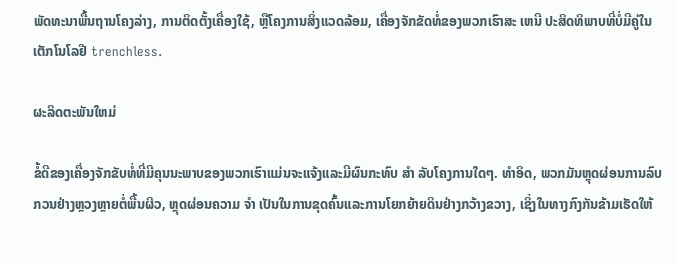ພັດທະນາພື້ນຖານໂຄງລ່າງ, ການຕິດຕັ້ງເຄື່ອງໃຊ້, ຫຼືໂຄງການສິ່ງແວດລ້ອມ, ເຄື່ອງຈັກຂັດທໍ່ຂອງພວກເຮົາສະ ເຫນີ ປະສິດທິພາບທີ່ບໍ່ມີຄູ່ໃນເຕັກໂນໂລຢີ trenchless.

ຜະລິດຕະພັນໃຫມ່

ຂໍ້ດີຂອງເຄື່ອງຈັກຂັບທໍ່ທີ່ມີຄຸນນະພາບຂອງພວກເຮົາແມ່ນຈະແຈ້ງແລະມີຜົນກະທົບ ສໍາ ລັບໂຄງການໃດໆ. ທໍາອິດ, ພວກມັນຫຼຸດຜ່ອນການລົບກວນຢ່າງຫຼວງຫຼາຍຕໍ່ພື້ນຜິວ, ຫຼຸດຜ່ອນຄວາມ ຈໍາ ເປັນໃນການຂຸດຄົ້ນແລະການໂຍກຍ້າຍດິນຢ່າງກວ້າງຂວາງ, ເຊິ່ງໃນທາງກົງກັນຂ້າມເຮັດໃຫ້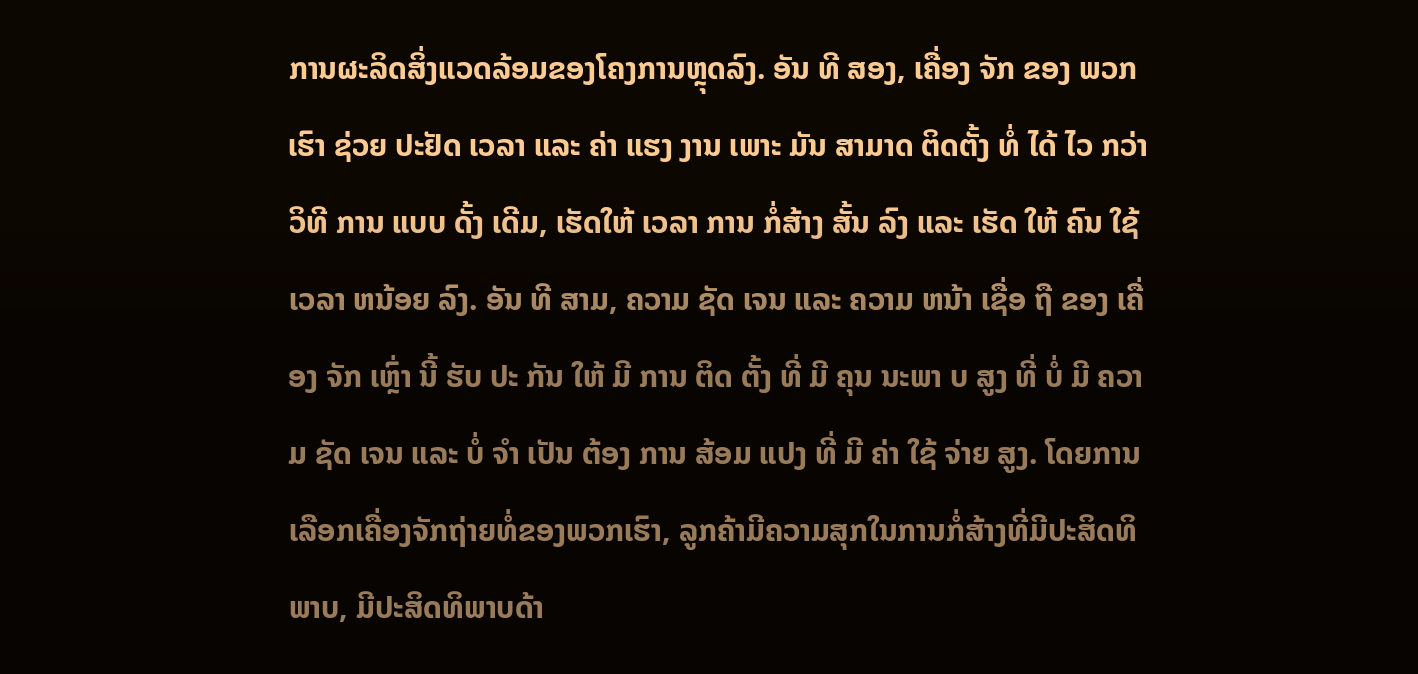ການຜະລິດສິ່ງແວດລ້ອມຂອງໂຄງການຫຼຸດລົງ. ອັນ ທີ ສອງ, ເຄື່ອງ ຈັກ ຂອງ ພວກ ເຮົາ ຊ່ວຍ ປະຢັດ ເວລາ ແລະ ຄ່າ ແຮງ ງານ ເພາະ ມັນ ສາມາດ ຕິດຕັ້ງ ທໍ່ ໄດ້ ໄວ ກວ່າ ວິທີ ການ ແບບ ດັ້ງ ເດີມ, ເຮັດໃຫ້ ເວລາ ການ ກໍ່ສ້າງ ສັ້ນ ລົງ ແລະ ເຮັດ ໃຫ້ ຄົນ ໃຊ້ ເວລາ ຫນ້ອຍ ລົງ. ອັນ ທີ ສາມ, ຄວາມ ຊັດ ເຈນ ແລະ ຄວາມ ຫນ້າ ເຊື່ອ ຖື ຂອງ ເຄື່ອງ ຈັກ ເຫຼົ່າ ນີ້ ຮັບ ປະ ກັນ ໃຫ້ ມີ ການ ຕິດ ຕັ້ງ ທີ່ ມີ ຄຸນ ນະພາ ບ ສູງ ທີ່ ບໍ່ ມີ ຄວາມ ຊັດ ເຈນ ແລະ ບໍ່ ຈໍາ ເປັນ ຕ້ອງ ການ ສ້ອມ ແປງ ທີ່ ມີ ຄ່າ ໃຊ້ ຈ່າຍ ສູງ. ໂດຍການເລືອກເຄື່ອງຈັກຖ່າຍທໍ່ຂອງພວກເຮົາ, ລູກຄ້າມີຄວາມສຸກໃນການກໍ່ສ້າງທີ່ມີປະສິດທິພາບ, ມີປະສິດທິພາບດ້າ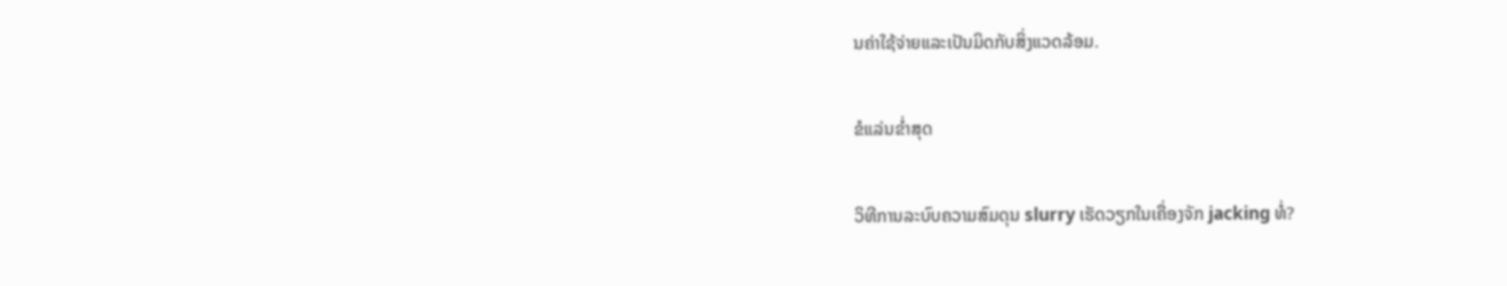ນຄ່າໃຊ້ຈ່າຍແລະເປັນມິດກັບສິ່ງແວດລ້ອມ.

ຂໍແລ່ນຂໍ່າສຸດ

ວິທີການລະບົບຄວາມສົມດຸນ slurry ເຮັດວຽກໃນເຄື່ອງຈັກ jacking ທໍ່?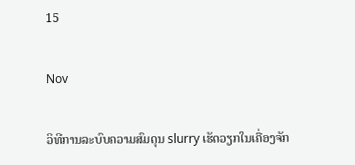15

Nov

ວິທີການລະບົບຄວາມສົມດຸນ slurry ເຮັດວຽກໃນເຄື່ອງຈັກ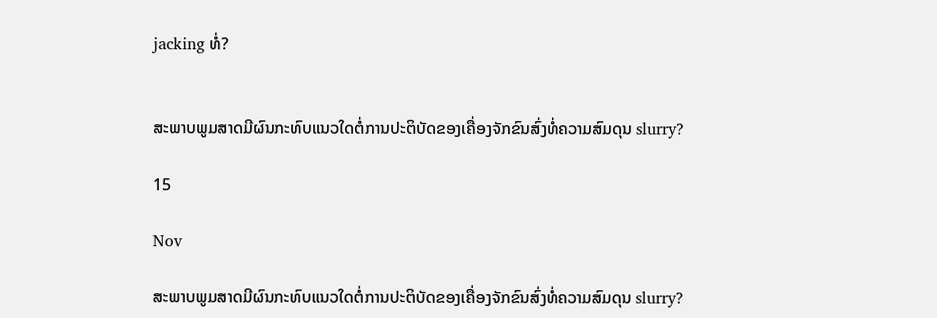jacking ທໍ່?


ສະພາບພູມສາດມີຜົນກະທົບແນວໃດຕໍ່ການປະຕິບັດຂອງເຄື່ອງຈັກຂົນສົ່ງທໍ່ຄວາມສົມດຸນ slurry?

15

Nov

ສະພາບພູມສາດມີຜົນກະທົບແນວໃດຕໍ່ການປະຕິບັດຂອງເຄື່ອງຈັກຂົນສົ່ງທໍ່ຄວາມສົມດຸນ slurry?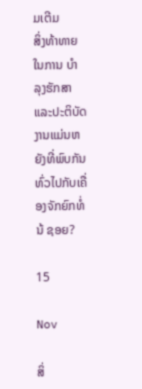ມເຕີມ
ສິ່ງທ້າທາຍໃນການ ບໍາ ລຸງຮັກສາແລະປະຕິບັດງານແມ່ນຫຍັງທີ່ພົບກັນທົ່ວໄປກັບເຄື່ອງຈັກຍົກທໍ່ນ້ ຊອຍ?

15

Nov

ສິ່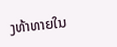ງທ້າທາຍໃນ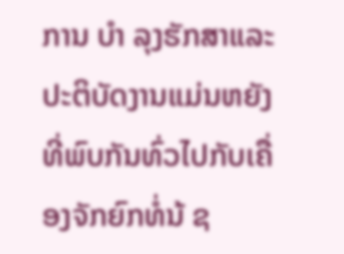ການ ບໍາ ລຸງຮັກສາແລະປະຕິບັດງານແມ່ນຫຍັງທີ່ພົບກັນທົ່ວໄປກັບເຄື່ອງຈັກຍົກທໍ່ນ້ ຊ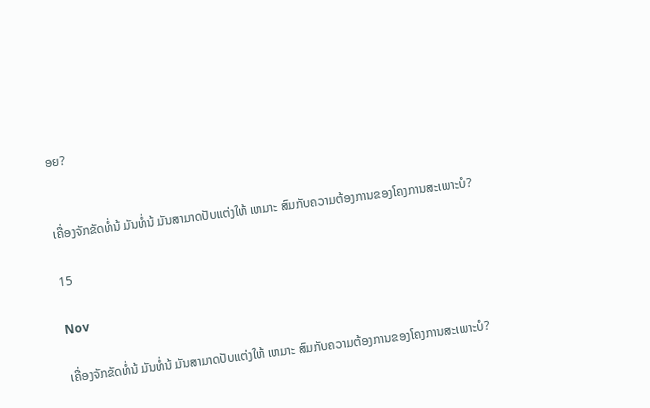ອຍ?


ເຄື່ອງຈັກຂັດທໍ່ນ້ ມັນທໍ່ນ້ ມັນສາມາດປັບແຕ່ງໃຫ້ ເຫມາະ ສົມກັບຄວາມຕ້ອງການຂອງໂຄງການສະເພາະບໍ?

15

Nov

ເຄື່ອງຈັກຂັດທໍ່ນ້ ມັນທໍ່ນ້ ມັນສາມາດປັບແຕ່ງໃຫ້ ເຫມາະ ສົມກັບຄວາມຕ້ອງການຂອງໂຄງການສະເພາະບໍ?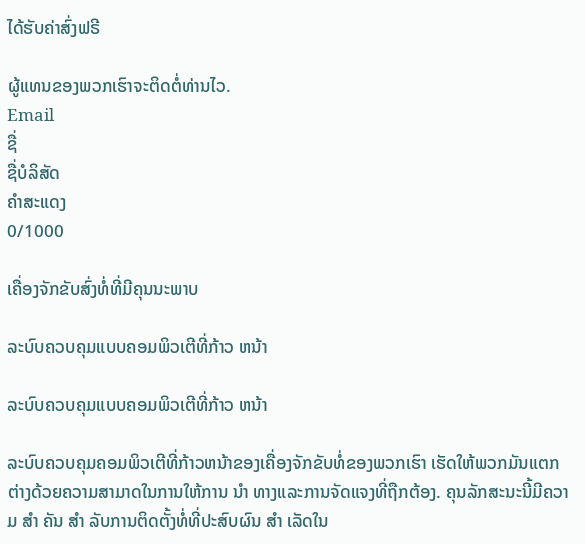ໄດ້ຮັບຄ່າສົ່ງຟຣີ

ຜູ້ແທນຂອງພວກເຮົາຈະຕິດຕໍ່ທ່ານໄວ.
Email
ຊື່
ຊື່ບໍລິສັດ
ຄຳສະແດງ
0/1000

ເຄື່ອງຈັກຂັບສົ່ງທໍ່ທີ່ມີຄຸນນະພາບ

ລະບົບຄວບຄຸມແບບຄອມພິວເຕີທີ່ກ້າວ ຫນ້າ

ລະບົບຄວບຄຸມແບບຄອມພິວເຕີທີ່ກ້າວ ຫນ້າ

ລະບົບຄວບຄຸມຄອມພິວເຕີທີ່ກ້າວຫນ້າຂອງເຄື່ອງຈັກຂັບທໍ່ຂອງພວກເຮົາ ເຮັດໃຫ້ພວກມັນແຕກຕ່າງດ້ວຍຄວາມສາມາດໃນການໃຫ້ການ ນໍາ ທາງແລະການຈັດແຈງທີ່ຖືກຕ້ອງ. ຄຸນລັກສະນະນີ້ມີຄວາມ ສໍາ ຄັນ ສໍາ ລັບການຕິດຕັ້ງທໍ່ທີ່ປະສົບຜົນ ສໍາ ເລັດໃນ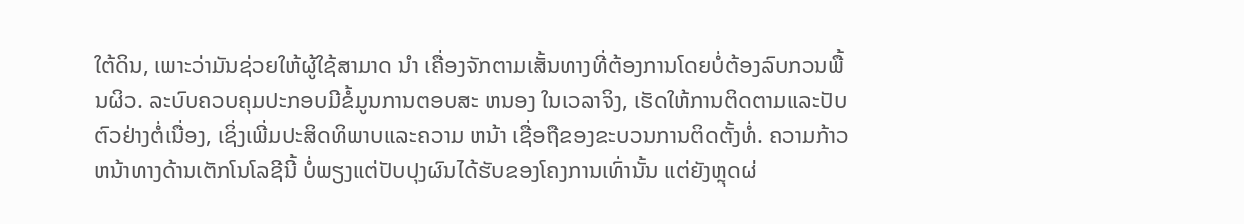ໃຕ້ດິນ, ເພາະວ່າມັນຊ່ວຍໃຫ້ຜູ້ໃຊ້ສາມາດ ນໍາ ເຄື່ອງຈັກຕາມເສັ້ນທາງທີ່ຕ້ອງການໂດຍບໍ່ຕ້ອງລົບກວນພື້ນຜິວ. ລະບົບຄວບຄຸມປະກອບມີຂໍ້ມູນການຕອບສະ ຫນອງ ໃນເວລາຈິງ, ເຮັດໃຫ້ການຕິດຕາມແລະປັບຕົວຢ່າງຕໍ່ເນື່ອງ, ເຊິ່ງເພີ່ມປະສິດທິພາບແລະຄວາມ ຫນ້າ ເຊື່ອຖືຂອງຂະບວນການຕິດຕັ້ງທໍ່. ຄວາມກ້າວຫນ້າທາງດ້ານເຕັກໂນໂລຊີນີ້ ບໍ່ພຽງແຕ່ປັບປຸງຜົນໄດ້ຮັບຂອງໂຄງການເທົ່ານັ້ນ ແຕ່ຍັງຫຼຸດຜ່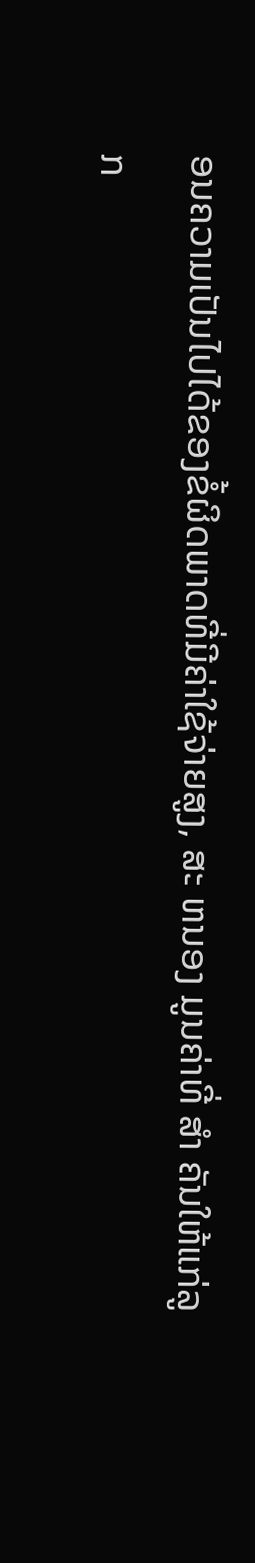ອນຄວາມເປັນໄປໄດ້ຂອງຂໍ້ຜິດພາດທີ່ມີຄ່າໃຊ້ຈ່າຍສູງ, ສະ ຫນອງ ມູນຄ່າທີ່ ສໍາ ຄັນໃຫ້ແກ່ລູກ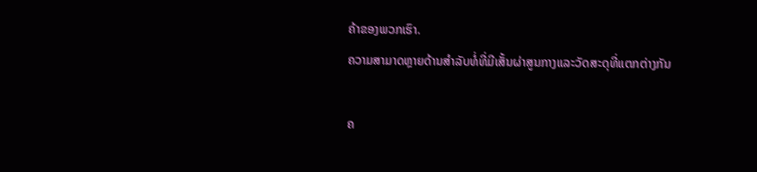ຄ້າຂອງພວກເຮົາ.
ຄວາມສາມາດຫຼາຍດ້ານສໍາລັບທໍ່ທີ່ມີເສັ້ນຜ່າສູນກາງແລະວັດສະດຸທີ່ແຕກຕ່າງກັນ

ຄ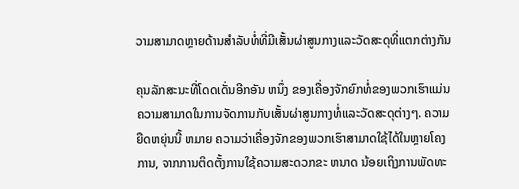ວາມສາມາດຫຼາຍດ້ານສໍາລັບທໍ່ທີ່ມີເສັ້ນຜ່າສູນກາງແລະວັດສະດຸທີ່ແຕກຕ່າງກັນ

ຄຸນລັກສະນະທີ່ໂດດເດັ່ນອີກອັນ ຫນຶ່ງ ຂອງເຄື່ອງຈັກຍົກທໍ່ຂອງພວກເຮົາແມ່ນຄວາມສາມາດໃນການຈັດການກັບເສັ້ນຜ່າສູນກາງທໍ່ແລະວັດສະດຸຕ່າງໆ. ຄວາມຍືດຫຍຸ່ນນີ້ ຫມາຍ ຄວາມວ່າເຄື່ອງຈັກຂອງພວກເຮົາສາມາດໃຊ້ໄດ້ໃນຫຼາຍໂຄງການ, ຈາກການຕິດຕັ້ງການໃຊ້ຄວາມສະດວກຂະ ຫນາດ ນ້ອຍເຖິງການພັດທະ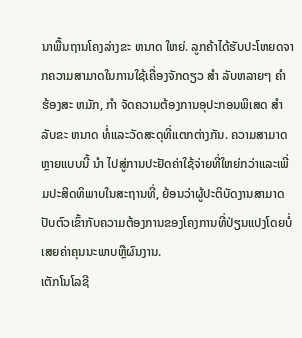ນາພື້ນຖານໂຄງລ່າງຂະ ຫນາດ ໃຫຍ່. ລູກຄ້າໄດ້ຮັບປະໂຫຍດຈາກຄວາມສາມາດໃນການໃຊ້ເຄື່ອງຈັກດຽວ ສໍາ ລັບຫລາຍໆ ຄໍາ ຮ້ອງສະ ຫມັກ, ກໍາ ຈັດຄວາມຕ້ອງການອຸປະກອນພິເສດ ສໍາ ລັບຂະ ຫນາດ ທໍ່ແລະວັດສະດຸທີ່ແຕກຕ່າງກັນ. ຄວາມສາມາດຫຼາຍແບບນີ້ ນໍາ ໄປສູ່ການປະຢັດຄ່າໃຊ້ຈ່າຍທີ່ໃຫຍ່ກວ່າແລະເພີ່ມປະສິດທິພາບໃນສະຖານທີ່, ຍ້ອນວ່າຜູ້ປະຕິບັດງານສາມາດປັບຕົວເຂົ້າກັບຄວາມຕ້ອງການຂອງໂຄງການທີ່ປ່ຽນແປງໂດຍບໍ່ເສຍຄ່າຄຸນນະພາບຫຼືຜົນງານ.
ເຕັກໂນໂລຊີ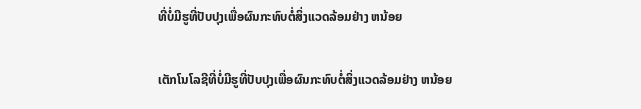ທີ່ບໍ່ມີຮູທີ່ປັບປຸງເພື່ອຜົນກະທົບຕໍ່ສິ່ງແວດລ້ອມຢ່າງ ຫນ້ອຍ

ເຕັກໂນໂລຊີທີ່ບໍ່ມີຮູທີ່ປັບປຸງເພື່ອຜົນກະທົບຕໍ່ສິ່ງແວດລ້ອມຢ່າງ ຫນ້ອຍ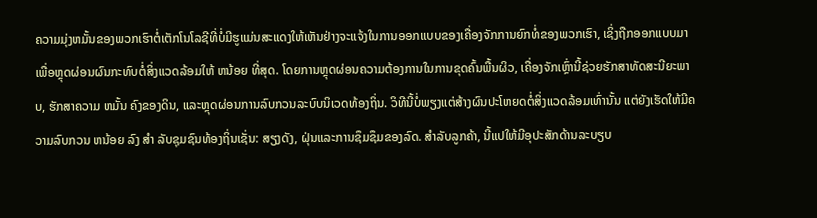ຄວາມມຸ່ງຫມັ້ນຂອງພວກເຮົາຕໍ່ເຕັກໂນໂລຊີທີ່ບໍ່ມີຮູແມ່ນສະແດງໃຫ້ເຫັນຢ່າງຈະແຈ້ງໃນການອອກແບບຂອງເຄື່ອງຈັກການຍົກທໍ່ຂອງພວກເຮົາ, ເຊິ່ງຖືກອອກແບບມາເພື່ອຫຼຸດຜ່ອນຜົນກະທົບຕໍ່ສິ່ງແວດລ້ອມໃຫ້ ຫນ້ອຍ ທີ່ສຸດ. ໂດຍການຫຼຸດຜ່ອນຄວາມຕ້ອງການໃນການຂຸດຄົ້ນພື້ນຜິວ, ເຄື່ອງຈັກເຫຼົ່ານີ້ຊ່ວຍຮັກສາທັດສະນີຍະພາບ, ຮັກສາຄວາມ ຫມັ້ນ ຄົງຂອງດິນ, ແລະຫຼຸດຜ່ອນການລົບກວນລະບົບນິເວດທ້ອງຖິ່ນ. ວິທີນີ້ບໍ່ພຽງແຕ່ສ້າງຜົນປະໂຫຍດຕໍ່ສິ່ງແວດລ້ອມເທົ່ານັ້ນ ແຕ່ຍັງເຮັດໃຫ້ມີຄວາມລົບກວນ ຫນ້ອຍ ລົງ ສໍາ ລັບຊຸມຊົນທ້ອງຖິ່ນເຊັ່ນ: ສຽງດັງ, ຝຸ່ນແລະການຊຶມຊຶມຂອງລົດ. ສໍາລັບລູກຄ້າ, ນີ້ແປໃຫ້ມີອຸປະສັກດ້ານລະບຽບ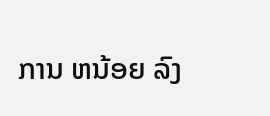ການ ຫນ້ອຍ ລົງ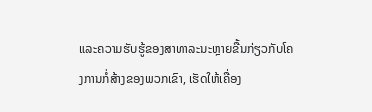ແລະຄວາມຮັບຮູ້ຂອງສາທາລະນະຫຼາຍຂື້ນກ່ຽວກັບໂຄງການກໍ່ສ້າງຂອງພວກເຂົາ, ເຮັດໃຫ້ເຄື່ອງ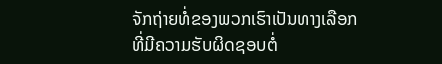ຈັກຖ່າຍທໍ່ຂອງພວກເຮົາເປັນທາງເລືອກທີ່ມີຄວາມຮັບຜິດຊອບຕໍ່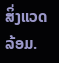ສິ່ງແວດລ້ອມ.